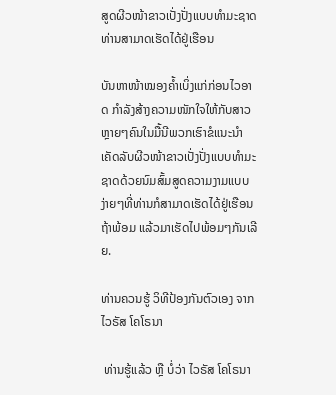ສູດຜີວໜ້າຂາວເປັ່ງປັ່ງແບບທຳມະຊາດ ທ່ານສາມາດເຮັດໄດ້ຢູ່ເຮືອນ

ບັນຫາໜ້າໝອງຄໍ້າເບິ່ງແກ່ກ່ອນໄວອາດ ກຳລັງສ້າງຄວາມໜັກໃຈໃຫ້ກັບສາວຫຼາຍໆຄົນໃນມື້ນີພວກເຮົາຂໍແນະນຳເຄັດລັບຜີວໜ້າຂາວເປັ່ງປັ່ງແບບທຳມະຊາດດ້ວຍນົມສົ້ມສູດຄວາມງາມແບບ ງ່າຍໆທີ່ທ່ານກໍສາມາດເຮັດໄດ້ຢູ່ເຮືອນຖ້າພ້ອມ ແລ້ວມາເຮັດໄປພ້ອມໆກັນເລີຍ.

ທ່ານຄວນຮູ້ ວິທີປ້ອງກັນຕົວເອງ ຈາກໄວຣັສ ໂຄໂຣນາ

 ທ່ານຮູ້ແລ້ວ ຫຼື ບໍ່ວ່າ ໄວຣັສ ໂຄໂຣນາ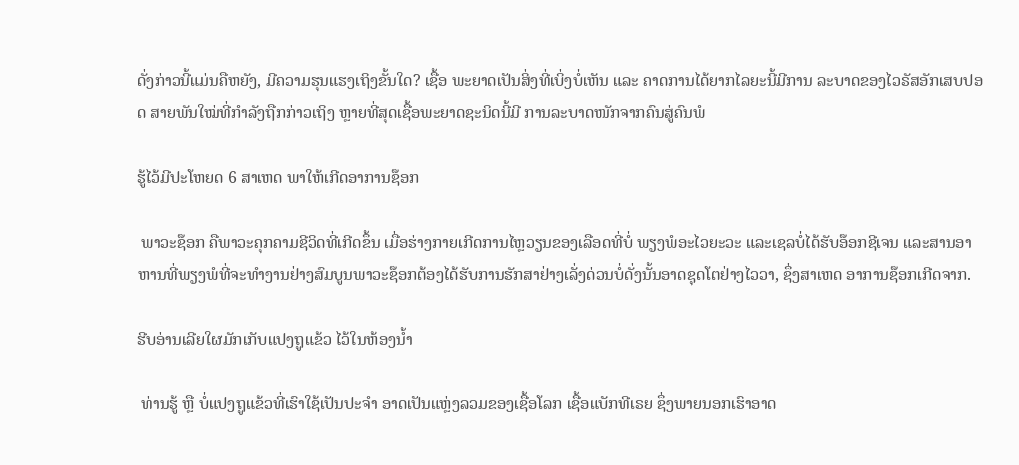ດັ່ງກ່າວນີ້ແມ່ນຄືຫຍັງ, ມີຄວາມຮຸນແຮງເຖິງຂັ້ນໃດ? ເຊື້ອ ພະຍາດເປັນສິ່ງທີ່ເບິ່ງບໍ່ເຫັນ ແລະ ຄາດການໄດ້ຍາກໄລຍະນີ້ມີການ ລະບາດຂອງໄວຣັສອັກເສບປອດ ສາຍພັນໃໝ່ທີ່ກຳລັງຖືກກ່າວເຖິງ ຫຼາຍທີ່ສຸດເຊື້ອພະຍາດຊະນິດນີ້ມີ ການລະບາດໜັກຈາກຄົນສູ່ຄົນພໍ

ຮູ້ໄວ້ມີປະໂຫຍດ 6 ສາເຫດ ພາໃຫ້ເກີດອາການຊ໊ອກ

 ພາວະຊ໊ອກ ຄືພາວະຄຸກຄາມຊີວິດທີ່ເກີດຂຶ້ນ ເມື່ອຮ່າງກາຍເກີດການໄຫຼວຽນຂອງເລືອດທີ່ບໍ່ ພຽງພໍອະໄວຍະວະ ແລະເຊລບໍ່ໄດ້ຮັບອ໊ອກຊີເຈນ ແລະສານອາຫານທີ່ພຽງພໍທີ່ຈະທຳງານຢ່າງສົມບູນພາວະຊ໊ອກຕ້ອງໄດ້ຮັບການຮັກສາຢ່າງເລັ່ງດ່ວນບໍ່ດັ່ງນັ້ນອາດຊຸດໂຕຢ່າງໄວວາ, ຊຶ່ງສາເຫດ ອາການຊ໊ອກເກີດຈາກ.

ຮີບອ່ານເລີຍໃຜມັກເກັບແປງຖູແຂ້ວ ໄວ້ໃນຫ້ອງນໍ້າ

 ທ່ານຮູ້ ຫຼື ບໍ່ແປງຖູແຂ້ວທີ່ເຮົາໃຊ້ເປັນປະຈໍາ ອາດເປັນແຫຼ່ງລວມຂອງເຊື້ອໂລກ ເຊື້ອແບັກທີເຣຍ ຊຶ່ງພາຍນອກເຮົາອາດ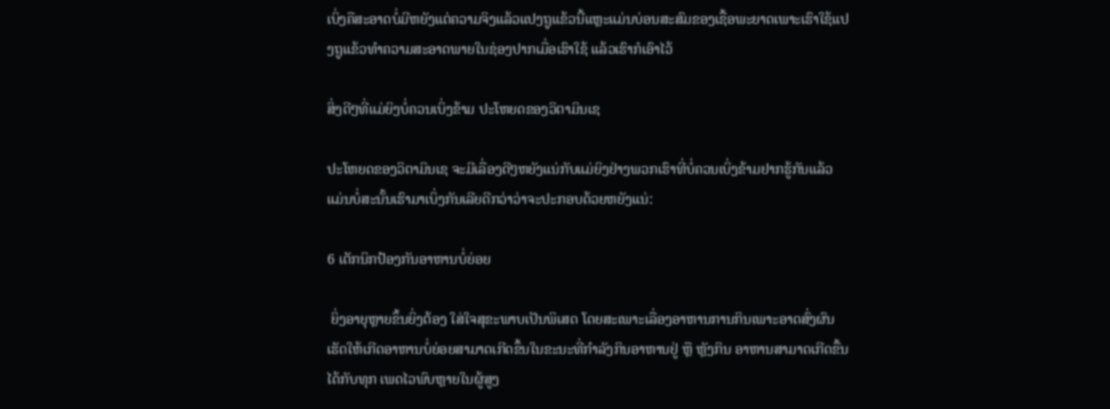ເບິ່ງຄືສະອາດບໍ່ມີຫຍັງແຕ່ຄວາມຈິງແລ້ວແປງຖູແຂ້ວນີ້ແຫຼະແມ່ນບ່ອນສະສົມຂອງເຊື້ອພະຍາດເພາະເຮົາໃຊ້ແປງຖູແຂ້ວທໍາຄວາມສະອາດພາຍໃນຊ່ອງປາກເມື່ອເຮົາໃຊ້ ແລ້ວເຮົາກໍເອົາໄວ້

ສິ່ງດີໆທີ່ແມ່ຍິງບໍ່ຄວນເບິ່ງຂ້າມ ປະໂຫຍດຂອງວິຕາມິນເຊ

ປະໂຫຍດຂອງວິຕາມິນເຊ ຈະມີເລື່ອງດີໆຫຍັງແນ່ກັບແມ່ຍິງຢ່າງພວກເຮົາທີ່ບໍ່ຄວນເບິ່ງຂ້າມຢາກຮູ້ກັນແລ້ວແມ່ນບໍ່ສະນັ້ນເຮົາມາເບິ່ງກັນເລີຍດີກວ່າວ່າຈະປະກອບດ້ວຍຫຍັງແນ່:

6 ເຕັກນິກປ້ອງກັນອາຫານບໍ່ຍ່ອຍ

 ຍິ່ງອາຍຸຫຼາຍຂຶ້ນຍິ່ງຕ້ອງ ໃສ່ໃຈສຸຂະພາບເປັນພິເສດ ໂດຍສະເພາະເລື່ອງອາຫານການກິນເພາະອາດສົ່ງຜົນເຮັດໃຫ້ເກີດອາຫານບໍ່ຍ່ອຍສາມາດເກີດຂຶ້ນໃນຂະນະທີ່ກຳລັງກິນອາຫານຢູ່ ຫຼື ຫຼັງກິນ ອາຫານສາມາດເກີດຂື້ນໄດ້ກັບທຸກ ເພດໄວພົບຫຼາຍໃນຜູ້ສູງ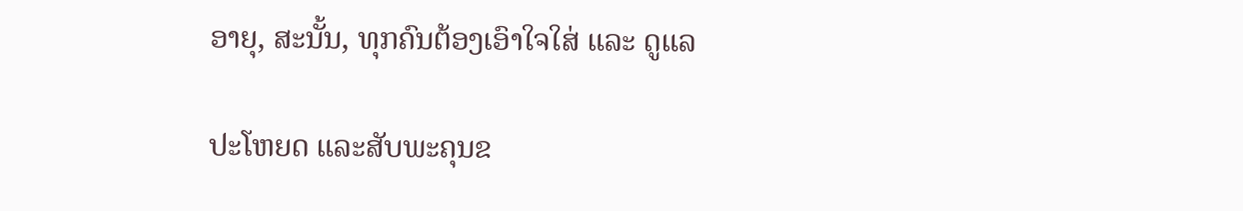ອາຍຸ, ສະນັ້ນ, ທຸກຄົນຕ້ອງເອົາໃຈໃສ່ ແລະ ດູແລ

ປະໂຫຍດ ແລະສັບພະຄຸນຂ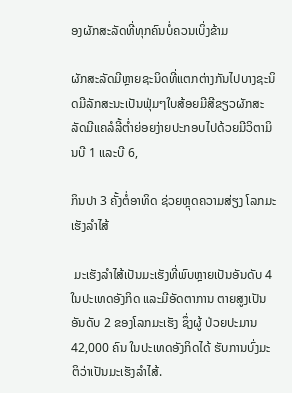ອງຜັກສະລັດທີ່ທຸກຄົນບໍ່ຄວນເບິ່ງຂ້າມ

ຜັກສະລັດມີຫຼາຍຊະນິດທີ່ແຕກຕ່າງກັນໄປບາງຊະນິດມີລັກສະນະເປັນຟຸ່ມໆໃບສ້ອຍມີສີຂຽວຜັກສະລັດມີແຄລໍລີ້ຕໍ່າຍ່ອຍງ່າຍປະກອບໄປດ້ວຍມີວິຕາມິນບີ 1 ແລະບີ 6,

ກິນປາ 3 ຄັ້ງຕໍ່ອາທິດ ຊ່ວຍຫຼຸດຄວາມສ່ຽງ ໂລກມະເຮັງລຳໄສ້

 ມະເຮັງລຳໄສ້ເປັນມະເຮັງທີ່ພົບຫຼາຍເປັນອັນດັບ 4 ໃນປະເທດອັງກິດ ແລະມີອັດຕາການ ຕາຍສູງເປັນອັນດັບ 2 ຂອງໂລກມະເຮັງ ຊຶ່ງຜູ້ ປ່ວຍປະມານ 42,000 ຄົນ ໃນປະເທດອັງກິດໄດ້ ຮັບການບົ່ງມະຕິວ່າເປັນມະເຮັງລຳໄສ້.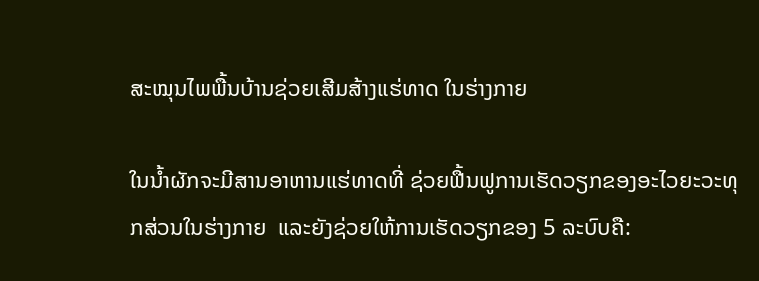ສະໝຸນໄພພື້ນບ້ານຊ່ວຍເສີມສ້າງແຮ່ທາດ ໃນຮ່າງກາຍ

ໃນນໍ້າຜັກຈະມີສານອາຫານແຮ່ທາດທີ່ ຊ່ວຍຟື້ນຟູການເຮັດວຽກຂອງອະໄວຍະວະທຸກສ່ວນໃນຮ່າງກາຍ  ແລະຍັງຊ່ວຍໃຫ້ການເຮັດວຽກຂອງ 5 ລະບົບຄື: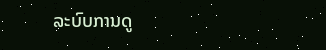ລະບົບການດູ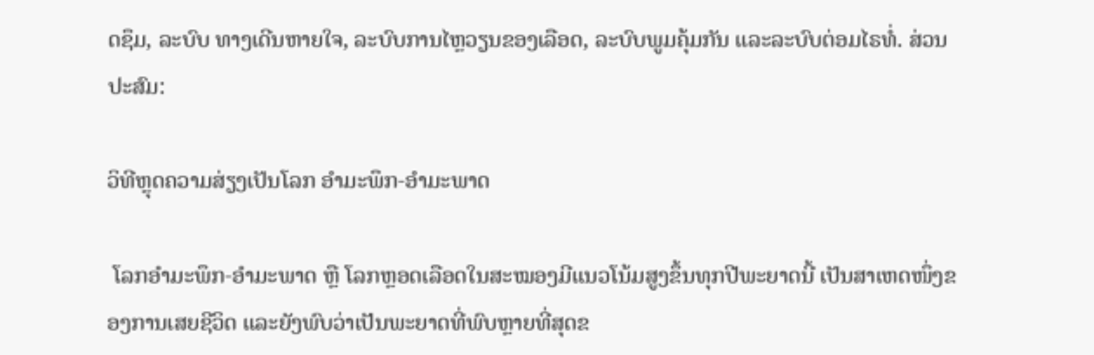ດຊຶມ, ລະບົບ ທາງເດີນຫາຍໃຈ, ລະບົບການໄຫຼວຽນຂອງເລືອດ, ລະບົບພູມຄຸ້ມກັນ ແລະລະບົບຕ່ອມໄຣທໍ່. ສ່ວນປະສົມ:

ວິທີຫຼຸດຄວາມສ່ຽງເປັນໂລກ ອໍາມະພຶກ-ອໍາມະພາດ

 ໂລກອໍາມະພຶກ-ອໍາມະພາດ ຫຼື ໂລກຫຼອດເລືອດໃນສະໝອງມີແນວໂນ້ມສູງຂຶ້ນທຸກປີພະຍາດນີ້ ເປັນສາເຫດໜຶ່ງຂອງການເສຍຊີວິດ ແລະຍັງພົບວ່າເປັນພະຍາດທີ່ພົບຫຼາຍທີ່ສຸດຂ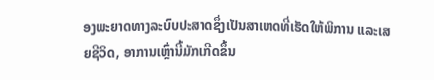ອງພະຍາດທາງລະບົບປະສາດຊຶ່ງເປັນສາເຫດທີ່ເຮັດໃຫ້ພິການ ແລະເສຍຊີວິດ, ອາການເຫຼົ່ານີ້ມັກເກີດຂຶ້ນ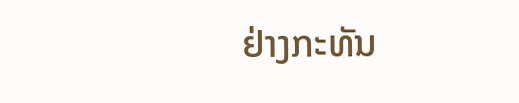ຢ່າງກະທັນ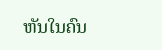ຫັນໃນຄົນ